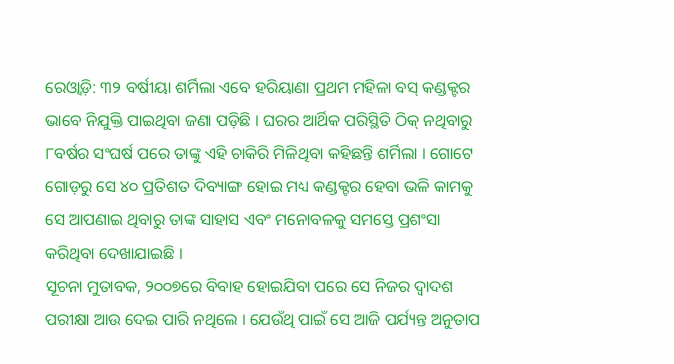ରେଓ୍ଵାଡ଼ି: ୩୨ ବର୍ଷୀୟା ଶର୍ମିଲା ଏବେ ହରିୟାଣା ପ୍ରଥମ ମହିଳା ବସ୍ କଣ୍ଡକ୍ଟର ଭାବେ ନିଯୁକ୍ତି ପାଇଥିବା ଜଣା ପଡ଼ିଛି । ଘରର ଆର୍ଥିକ ପରିସ୍ଥିତି ଠିକ୍ ନଥିବାରୁ ୮ବର୍ଷର ସଂଘର୍ଷ ପରେ ତାଙ୍କୁ ଏହି ଚାକିରି ମିଳିଥିବା କହିଛନ୍ତି ଶର୍ମିଲା । ଗୋଟେ ଗୋଡ଼ରୁ ସେ ୪୦ ପ୍ରତିଶତ ଦିବ୍ୟାଙ୍ଗ ହୋଇ ମଧ୍ୟ କଣ୍ଡକ୍ଟର ହେବା ଭଳି କାମକୁ ସେ ଆପଣାଇ ଥିବାରୁ ତାଙ୍କ ସାହାସ ଏବଂ ମନୋବଳକୁ ସମସ୍ତେ ପ୍ରଶଂସା କରିଥିବା ଦେଖାଯାଇଛି ।
ସୂଚନା ମୁତାବକ, ୨୦୦୭ରେ ବିବାହ ହୋଇଯିବା ପରେ ସେ ନିଜର ଦ୍ୱାଦଶ ପରୀକ୍ଷା ଆଉ ଦେଇ ପାରି ନଥିଲେ । ଯେଉଁଥି ପାଇଁ ସେ ଆଜି ପର୍ଯ୍ୟନ୍ତ ଅନୁତାପ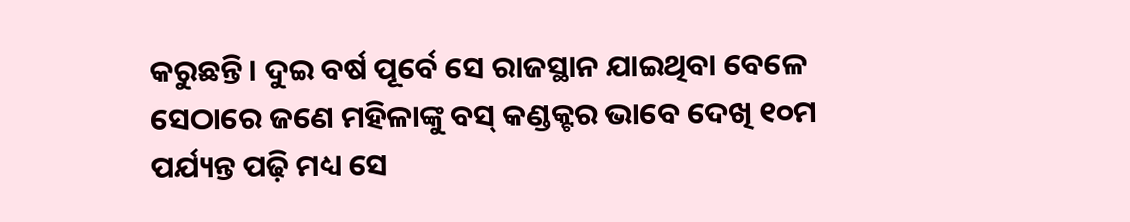କରୁଛନ୍ତି। ଦୁଇ ବର୍ଷ ପୂର୍ବେ ସେ ରାଜସ୍ଥାନ ଯାଇଥିବା ବେଳେ ସେଠାରେ ଜଣେ ମହିଳାଙ୍କୁ ବସ୍ କଣ୍ଡକ୍ଟର ଭାବେ ଦେଖି ୧୦ମ ପର୍ଯ୍ୟନ୍ତ ପଢ଼ି ମଧ୍ୟ ସେ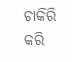ଚାକିରି କରି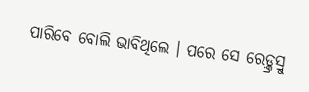ପାରିବେ ବୋଲି ଭାବିଥିଲେ । ପରେ ସେ ରେଡ଼୍କ୍ରସ୍ରୁ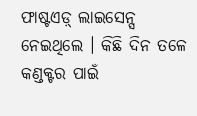ଫାଷ୍ଟଏଡ଼୍ ଲାଇସେନ୍ସ ନେଇଥିଲେ । କିଛି ଦିନ ତଳେ କଣ୍ଡକ୍ଟର ପାଇଁ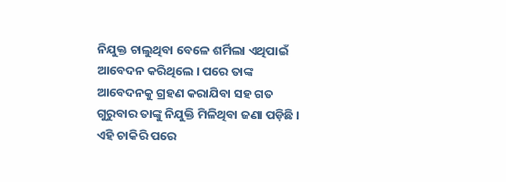ନିଯୁକ୍ତ ଚାଲୁଥିବା ବେଳେ ଶର୍ମିଲା ଏଥିପାଇଁ ଆବେଦନ କରିଥିଲେ । ପରେ ତାଙ୍କ ଆବେଦନକୁ ଗ୍ରହଣ କରାଯିବା ସହ ଗତ ଗୁରୁବାର ତାଙ୍କୁ ନିଯୁକ୍ତି ମିଳିଥିବା ଜଣା ପଡ଼ିଛି । ଏହି ଚାକିରି ପରେ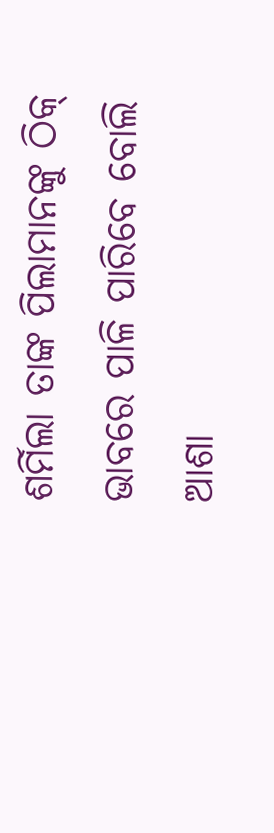ଶର୍ମିଲା ତାଙ୍କ ପିଲାମାନଙ୍କୁ ଠିକ୍ ଭାବରେ ପାଳି ପାରିବେ ବୋଲି ଆଶା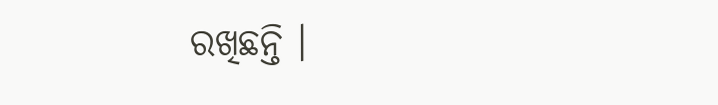ରଖିଛନ୍ତି ।